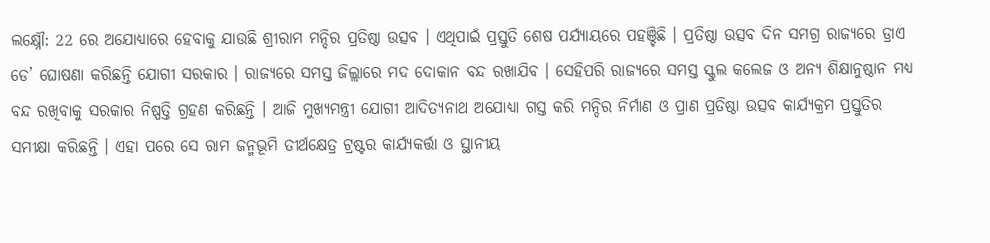ଲକ୍ଷ୍ନୌ: 22 ରେ ଅଯୋଧ୍ୟାରେ ହେବାକୁ ଯାଉଛି ଶ୍ରୀରାମ ମନ୍ଦିର ପ୍ରତିଷ୍ଠା ଉତ୍ସବ । ଏଥିପାଇଁ ପ୍ରସ୍ତୁତି ଶେଷ ପର୍ଯ୍ୟାୟରେ ପହଞ୍ଚିଛି । ପ୍ରତିଷ୍ଠା ଉତ୍ସବ ଦିନ ସମଗ୍ର ରାଜ୍ୟରେ ଡ୍ରାଏ ଡେ’ ଘୋଷଣା କରିଛନ୍ତି ଯୋଗୀ ସରକାର । ରାଜ୍ଯରେ ସମସ୍ତ ଜିଲ୍ଲାରେ ମଦ ଦୋକାନ ବନ୍ଦ ରଖାଯିବ । ସେହିପରି ରାଜ୍ୟରେ ସମସ୍ତ ସ୍କୁଲ କଲେଜ ଓ ଅନ୍ୟ ଶିକ୍ଷାନୁଷ୍ଠାନ ମଧ୍ୟ ବନ୍ଦ ରଖିବାକୁ ସରକାର ନିଷ୍ପତ୍ତି ଗ୍ରହଣ କରିଛନ୍ତି । ଆଜି ମୁଖ୍ୟମନ୍ତ୍ରୀ ଯୋଗୀ ଆଦିତ୍ୟନାଥ ଅଯୋଧ୍ୟା ଗସ୍ତ କରି ମନ୍ଦିର ନିର୍ମାଣ ଓ ପ୍ରାଣ ପ୍ରତିଷ୍ଠା ଉତ୍ସବ କାର୍ଯ୍ୟକ୍ରମ ପ୍ରସ୍ତୁତିର ସମୀକ୍ଷା କରିଛନ୍ତି । ଏହା ପରେ ସେ ରାମ ଜନ୍ମଭୂମି ତୀର୍ଥକ୍ଷେତ୍ର ଟ୍ରଷ୍ଟର କାର୍ଯ୍ୟକର୍ତ୍ତା ଓ ସ୍ଥାନୀୟ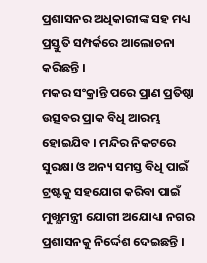ପ୍ରଶାସନର ଅଧିକାରୀଙ୍କ ସହ ମଧ୍ୟ ପ୍ରସ୍ତୁତି ସମ୍ପର୍କରେ ଆଲୋଚନା କରିଛନ୍ତି ।
ମକର ସଂକ୍ରାନ୍ତି ପରେ ପ୍ରାଣ ପ୍ରତିଷ୍ଠା ଉତ୍ସବର ପ୍ରାକ ବିଧି ଆରମ୍ଭ ହୋଇଯିବ । ମନ୍ଦିର ନିକଟରେ ସୁରକ୍ଷା ଓ ଅନ୍ୟ ସମସ୍ତ ବିଧି ପାଇଁ ଟ୍ରଷ୍ଟକୁ ସହଯୋଗ କରିବା ପାଇଁ ମୁଖ୍ଯମନ୍ତ୍ରୀ ଯୋଗୀ ଅଯୋଧ୍ୟା ନଗର ପ୍ରଶାସନକୁ ନିର୍ଦ୍ଦେଶ ଦେଇଛନ୍ତି ।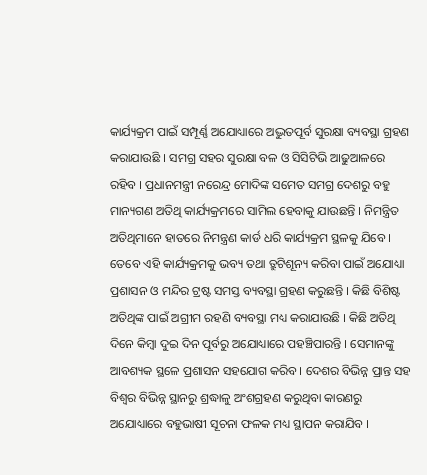କାର୍ଯ୍ୟକ୍ରମ ପାଇଁ ସମ୍ପୂର୍ଣ୍ଣ ଅଯୋଧ୍ୟାରେ ଅଦ୍ଭୁତପୂର୍ବ ସୁରକ୍ଷା ବ୍ୟବସ୍ଥା ଗ୍ରହଣ କରାଯାଉଛି । ସମଗ୍ର ସହର ସୁରକ୍ଷା ବଳ ଓ ସିସିଟିଭି ଆଢୁଆଳରେ ରହିବ । ପ୍ରଧାନମନ୍ତ୍ରୀ ନରେନ୍ଦ୍ର ମୋଦିଙ୍କ ସମେତ ସମଗ୍ର ଦେଶରୁ ବହୁ ମାନ୍ୟଗଣ ଅତିଥି କାର୍ଯ୍ୟକ୍ରମରେ ସାମିଲ ହେବାକୁ ଯାଉଛନ୍ତି । ନିମନ୍ତ୍ରିତ ଅତିଥିମାନେ ହାତରେ ନିମନ୍ତ୍ରଣ କାର୍ଡ ଧରି କାର୍ଯ୍ୟକ୍ରମ ସ୍ଥଳକୁ ଯିବେ ।
ତେବେ ଏହି କାର୍ଯ୍ୟକ୍ରମକୁ ଭବ୍ୟ ତଥା ତ୍ରୁଟିଶୂନ୍ୟ କରିବା ପାଇଁ ଅଯୋଧ୍ୟା ପ୍ରଶାସନ ଓ ମନ୍ଦିର ଟ୍ରଷ୍ଟ ସମସ୍ତ ବ୍ୟବସ୍ଥା ଗ୍ରହଣ କରୁଛନ୍ତି । କିଛି ବିଶିଷ୍ଟ ଅତିଥିଙ୍କ ପାଇଁ ଅଗ୍ରୀମ ରହଣି ବ୍ୟବସ୍ଥା ମଧ୍ୟ କରାଯାଉଛି । କିଛି ଅତିଥି ଦିନେ କିମ୍ବା ଦୁଇ ଦିନ ପୂର୍ବରୁ ଅଯୋଧ୍ୟାରେ ପହଞ୍ଚିପାରନ୍ତି । ସେମାନଙ୍କୁ ଆବଶ୍ୟକ ସ୍ଥଳେ ପ୍ରଶାସନ ସହଯୋଗ କରିବ । ଦେଶର ବିଭିନ୍ନ ପ୍ରାନ୍ତ ସହ ବିଶ୍ବର ବିଭିନ୍ନ ସ୍ଥାନରୁ ଶ୍ରଦ୍ଧାଳୁ ଅଂଶଗ୍ରହଣ କରୁଥିବା କାରଣରୁ ଅଯୋଧ୍ୟାରେ ବହୁଭାଷୀ ସୂଚନା ଫଳକ ମଧ୍ୟ ସ୍ଥାପନ କରାଯିବ ।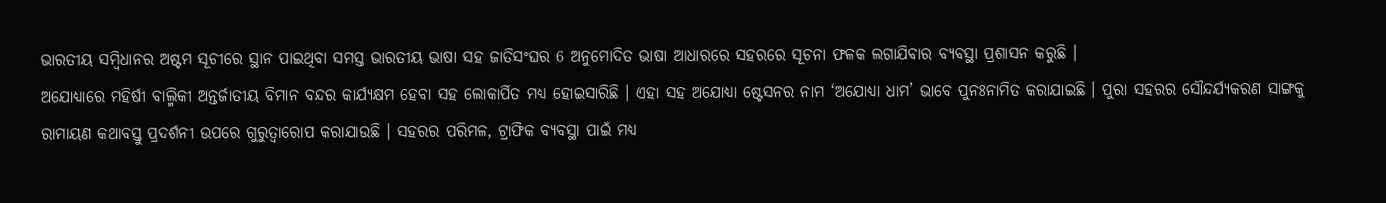ଭାରତୀୟ ସମ୍ବିଧାନର ଅଷ୍ଟମ ସୂଚୀରେ ସ୍ଥାନ ପାଇଥିବା ସମସ୍ତ ଭାରତୀୟ ଭାଷା ସହ ଜାତିସଂଘର 6 ଅନୁମୋଦିତ ଭାଷା ଆଧାରରେ ସହରରେ ସୂଚନା ଫଳକ ଲଗାଯିବାର ବ୍ୟବସ୍ଥା ପ୍ରଶାସନ କରୁଛି ।
ଅଯୋଧ୍ୟାରେ ମହିର୍ଷୀ ବାଲ୍ମିକୀ ଅନ୍ତର୍ଜାତୀୟ ବିମାନ ବନ୍ଦର କାର୍ଯ୍ୟକ୍ଷମ ହେବା ସହ ଲୋକାର୍ପିତ ମଧ୍ୟ ହୋଇସାରିଛି । ଏହା ସହ ଅଯୋଧ୍ୟା ଷ୍ଟେସନର ନାମ ‘ଅଯୋଧ୍ୟା ଧାମ’ ଭାବେ ପୁନଃନାମିତ କରାଯାଇଛି । ପୁରା ସହରର ସୌନ୍ଦର୍ଯ୍ୟକରଣ ସାଙ୍ଗକୁ ରାମାୟଣ କଥାବସ୍ତୁ ପ୍ରଦର୍ଶନୀ ଉପରେ ଗୁରୁତ୍ବାରୋପ କରାଯାଉଛି । ସହରର ପରିମଳ, ଟ୍ରାଫିକ ବ୍ୟବସ୍ଥା ପାଇଁ ମଧ୍ଯ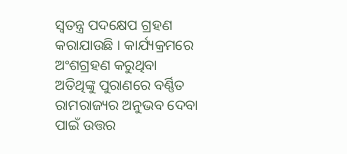ସ୍ବତନ୍ତ୍ର ପଦକ୍ଷେପ ଗ୍ରହଣ କରାଯାଉଛି । କାର୍ଯ୍ୟକ୍ରମରେ ଅଂଶଗ୍ରହଣ କରୁଥିବା ଅତିଥିଙ୍କୁ ପୁରାଣରେ ବର୍ଣ୍ଣିତ ରାମରାଜ୍ୟର ଅନୁଭବ ଦେବା ପାଇଁ ଉତ୍ତର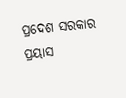ପ୍ରଦେଶ ସରକାର ପ୍ରୟାସ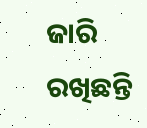ଜାରି ରଖିଛନ୍ତି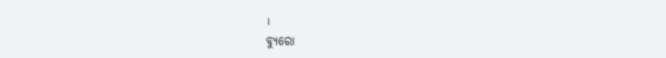।
ବ୍ୟୁରୋ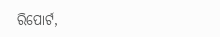ରିପୋର୍ଟ,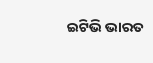ଇଟିଭି ଭାରତ